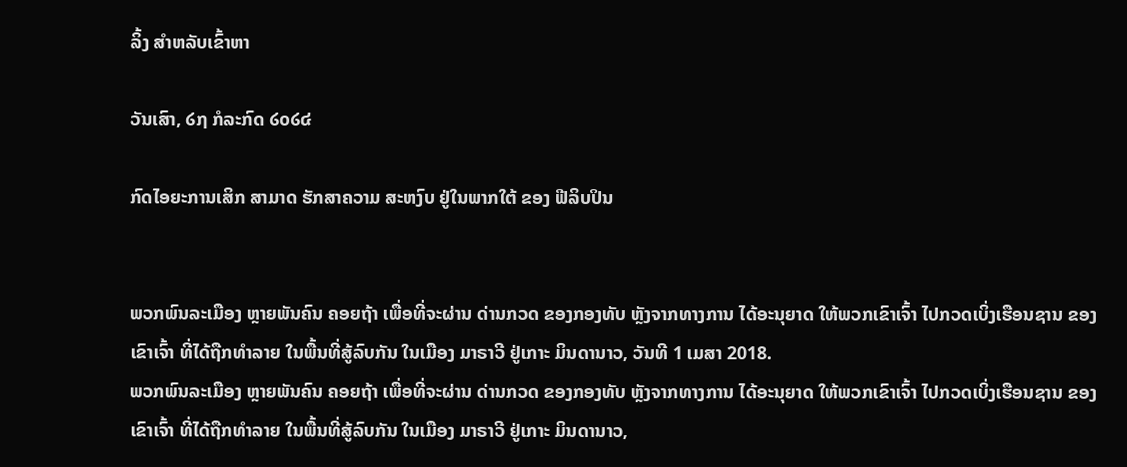ລິ້ງ ສຳຫລັບເຂົ້າຫາ

ວັນເສົາ, ໒໗ ກໍລະກົດ ໒໐໒໔

ກົດໄອຍະການເສິກ ສາມາດ ຮັກສາຄວາມ ສະຫງົບ ຢູ່ໃນພາກໃຕ້ ຂອງ ຟີລິບປິນ


ພວກພົນລະເມືອງ ຫຼາຍພັນຄົນ ຄອຍຖ້າ ເພື່ອທີ່ຈະຜ່ານ ດ່ານກວດ ຂອງກອງທັບ ຫຼັງຈາກທາງການ ໄດ້ອະນຸຍາດ ໃຫ້ພວກເຂົາເຈົ້າ ໄປກວດເບິ່ງເຮືອນຊານ ຂອງເຂົາເຈົ້າ ທີ່ໄດ້ຖືກທຳລາຍ ໃນພື້ນທີ່ສູ້ລົບກັນ ໃນເມືອງ ມາຣາວີ ຢູ່ເກາະ ມິນດານາວ, ວັນທີ 1 ເມສາ 2018.
ພວກພົນລະເມືອງ ຫຼາຍພັນຄົນ ຄອຍຖ້າ ເພື່ອທີ່ຈະຜ່ານ ດ່ານກວດ ຂອງກອງທັບ ຫຼັງຈາກທາງການ ໄດ້ອະນຸຍາດ ໃຫ້ພວກເຂົາເຈົ້າ ໄປກວດເບິ່ງເຮືອນຊານ ຂອງເຂົາເຈົ້າ ທີ່ໄດ້ຖືກທຳລາຍ ໃນພື້ນທີ່ສູ້ລົບກັນ ໃນເມືອງ ມາຣາວີ ຢູ່ເກາະ ມິນດານາວ,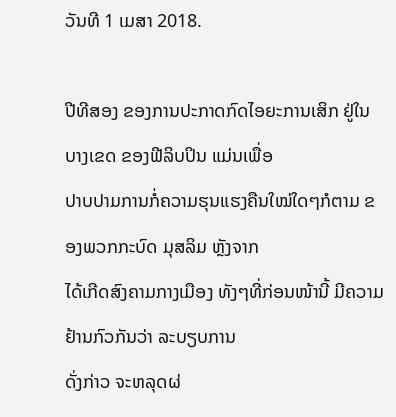ວັນທີ 1 ເມສາ 2018.

ປີທີສອງ ຂອງການປະກາດກົດໄອຍະການເສິກ ຢູ່ໃນບາງເຂດ ຂອງຟີລິບປິນ ແມ່ນເພື່ອ
ປາບປາມການກໍ່ຄວາມຮຸນແຮງຄືນໃໝ່ໃດໆກໍຕາມ ຂອງພວກກະບົດ ມຸສລິມ ຫຼັງຈາກ
ໄດ້ເກີດສົງຄາມກາງເມືອງ ທັງໆທີ່ກ່ອນໜ້ານີ້ ມີຄວາມຢ້ານກົວກັນວ່າ ລະບຽບການ
ດັ່ງກ່າວ ຈະຫລຸດຜ່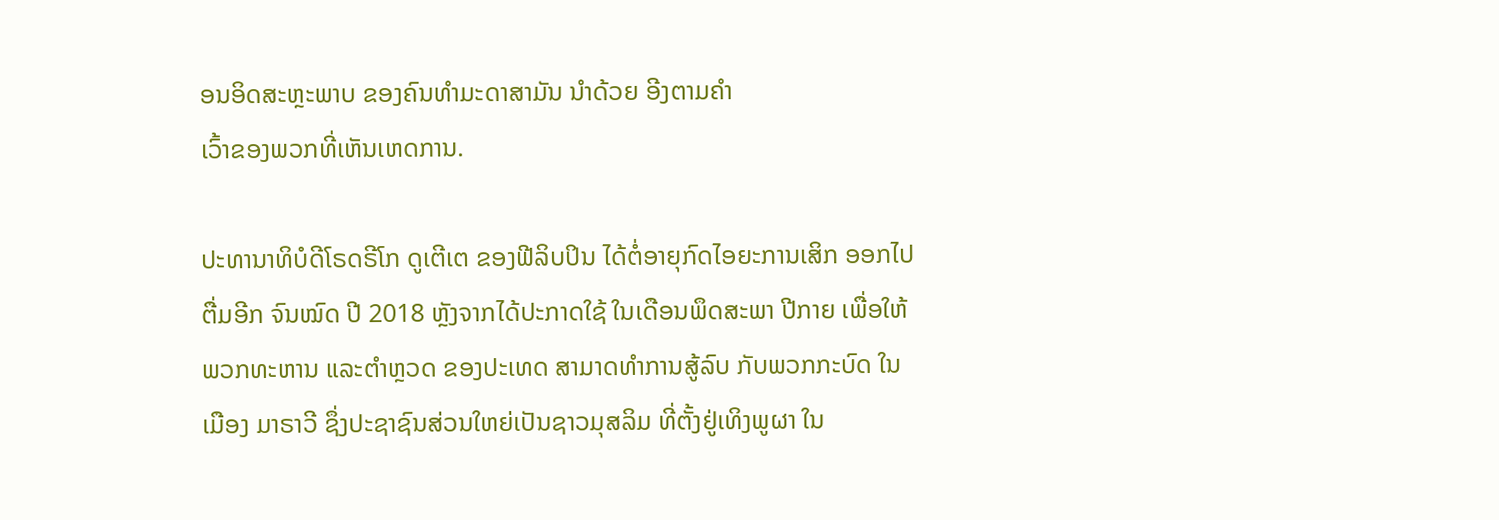ອນອິດສະຫຼະພາບ ຂອງຄົນທຳມະດາສາມັນ ນຳດ້ວຍ ອີງຕາມຄຳ
ເວົ້າຂອງພວກທີ່ເຫັນເຫດການ.

ປະທານາທິບໍດີໂຣດຣີໂກ ດູເຕີເຕ ຂອງຟີລິບປິນ ໄດ້ຕໍ່ອາຍຸກົດໄອຍະການເສິກ ອອກໄປ
ຕື່ມອີກ ຈົນໝົດ ປີ 2018 ຫຼັງຈາກໄດ້ປະກາດໃຊ້ ໃນເດືອນພຶດສະພາ ປີກາຍ ເພື່ອໃຫ້
ພວກທະຫານ ແລະຕຳຫຼວດ ຂອງປະເທດ ສາມາດທຳການສູ້ລົບ ກັບພວກກະບົດ ໃນ
ເມືອງ ມາຣາວີ ຊຶ່ງປະຊາຊົນສ່ວນໃຫຍ່ເປັນຊາວມຸສລິມ ທີ່ຕັ້ງຢູ່ເທິງພູຜາ ໃນ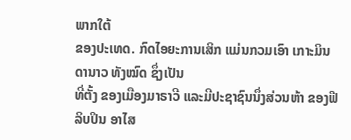ພາກໃຕ້
ຂອງປະເທດ. ກົດໄອຍະການເສິກ ແມ່ນກວມເອົາ ເກາະມິນດານາວ ທັງໝົດ ຊຶ່ງເປັນ
ທີ່ຕັ້ງ ຂອງເມືອງມາຣາວີ ແລະມີປະຊາຊົນນຶ່ງສ່ວນຫ້າ ຂອງຟີລິບປິນ ອາໄສ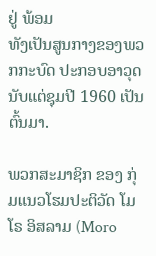ຢູ່ ພ້ອມ
ທັງເປັນສູນກາງຂອງພວກກະບົດ ປະກອບອາວຸດ ນັບແຕ່ຊຸມປີ 1960 ເປັນຕົ້ນມາ.

ພວກສະມາຊິກ ຂອງ ກຸ່ມແນວໂຮມປະຕິວັດ ໂມໂຣ ອິສລາມ (Moro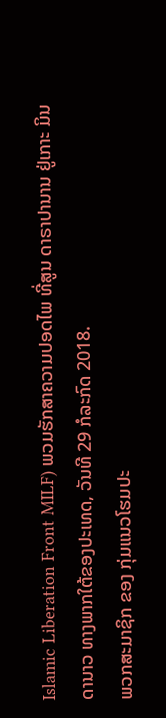Islamic Liberation Front MILF) ພວມຮັກສາຄວາມປອດໄພ ທີ່ສູນ ດາຣາປານານ ຢູ່ເກາະ ມິນດານາວ ທາງພາກໃຕ້ຂອງປະເທດ, ວັນທີ 29 ກໍລະກົດ 2018.
ພວກສະມາຊິກ ຂອງ ກຸ່ມແນວໂຮມປະ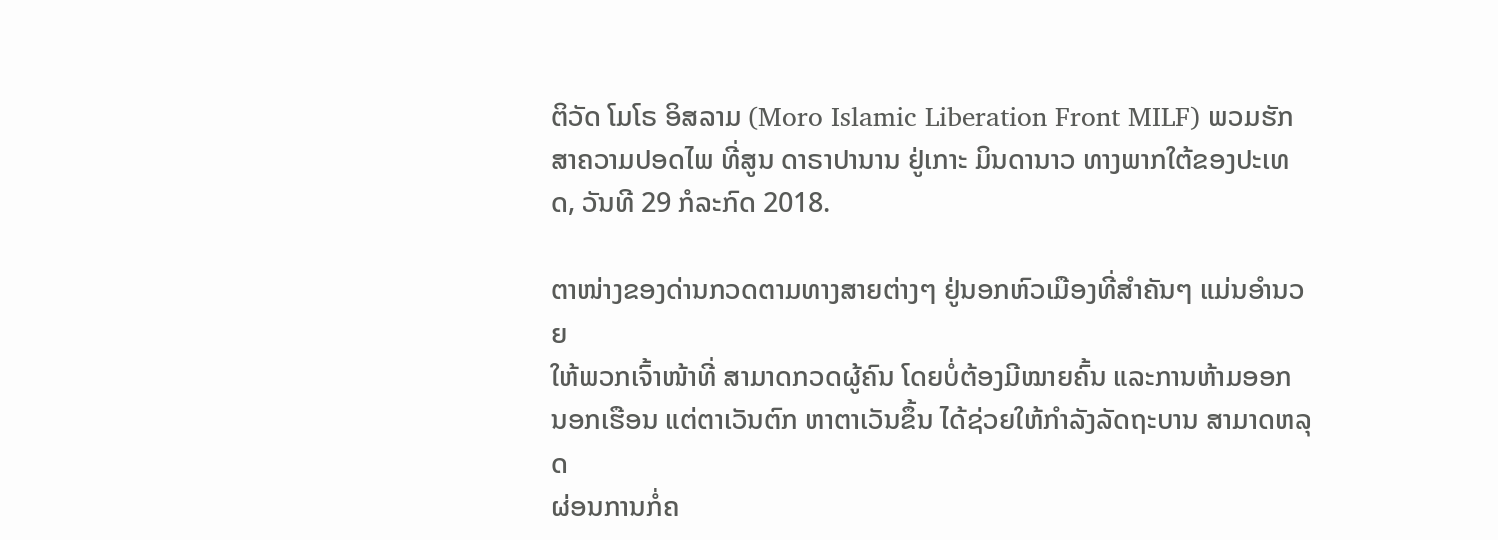ຕິວັດ ໂມໂຣ ອິສລາມ (Moro Islamic Liberation Front MILF) ພວມຮັກສາຄວາມປອດໄພ ທີ່ສູນ ດາຣາປານານ ຢູ່ເກາະ ມິນດານາວ ທາງພາກໃຕ້ຂອງປະເທດ, ວັນທີ 29 ກໍລະກົດ 2018.

ຕາໜ່າງຂອງດ່ານກວດຕາມທາງສາຍຕ່າງໆ ຢູ່ນອກຫົວເມືອງທີ່ສຳຄັນໆ ແມ່ນອຳນວຍ
ໃຫ້ພວກເຈົ້າໜ້າທີ່ ສາມາດກວດຜູ້ຄົນ ໂດຍບໍ່ຕ້ອງມີໝາຍຄົ້ນ ແລະການຫ້າມອອກ
ນອກເຮືອນ ແຕ່ຕາເວັນຕົກ ຫາຕາເວັນຂຶ້ນ ໄດ້ຊ່ວຍໃຫ້ກຳລັງລັດຖະບານ ສາມາດຫລຸດ
ຜ່ອນການກໍ່ຄ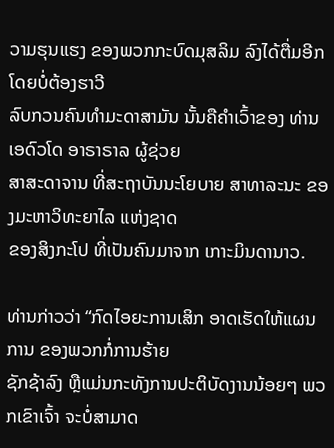ວາມຮຸນແຮງ ຂອງພວກກະບົດມຸສລິມ ລົງໄດ້ຕື່ມອີກ ໂດຍບໍ່ຕ້ອງຮາວີ
ລົບກວນຄົນທຳມະດາສາມັນ ນັ້ນຄືຄຳເວົ້າຂອງ ທ່ານເອດົວໂດ ອາຣາຣາລ ຜູ້ຊ່ວຍ
ສາສະດາຈານ ທີ່ສະຖາບັນນະໂຍບາຍ ສາທາລະນະ ຂອງມະຫາວິທະຍາໄລ ແຫ່ງຊາດ
ຂອງສິງກະໂປ ທີ່ເປັນຄົນມາຈາກ ເກາະມິນດານາວ.

ທ່ານກ່າວວ່າ “ກົດໄອຍະການເສິກ ອາດເຮັດໃຫ້ແຜນການ ຂອງພວກກໍ່ການຮ້າຍ
ຊັກຊ້າລົງ ຫຼືແມ່ນກະທັງການປະຕິບັດງານນ້ອຍໆ ພວກເຂົາເຈົ້າ ຈະບໍ່ສາມາດ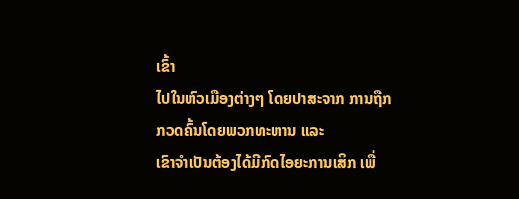ເຂົ້າ
ໄປໃນຫົວເມືອງຕ່າງໆ ໂດຍປາສະຈາກ ການຖືກກວດຄົ້ນໂດຍພວກທະຫານ ແລະ
ເຂົາຈຳເປັນຕ້ອງໄດ້ມີກົດໄອຍະການເສິກ ເພື່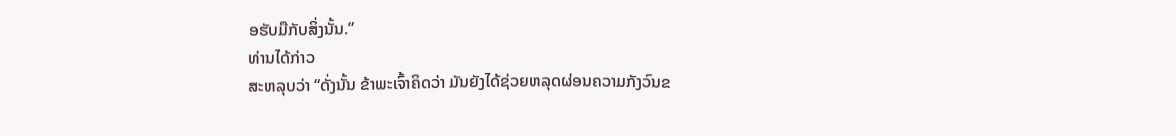ອຮັບມືກັບສິ່ງນັ້ນ.”
ທ່ານໄດ້ກ່າວ
ສະຫລຸບວ່າ “ດັ່ງນັ້ນ ຂ້າພະເຈົ້າຄິດວ່າ ມັນຍັງໄດ້ຊ່ວຍຫລຸດຜ່ອນຄວາມກັງວົນຂ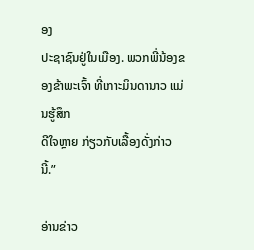ອງ
ປະຊາຊົນຢູ່ໃນເມືອງ. ພວກພີ່ນ້ອງຂອງຂ້າພະເຈົ້າ ທີ່ເກາະມິນດານາວ ແມ່ນຮູ້ສຶກ
ດີໃຈຫຼາຍ ກ່ຽວກັບເລື້ອງດັ່ງກ່າວນີ້.”

ອ່ານຂ່າວ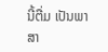ນີ້ຕື່ມ ເປັນພາສາ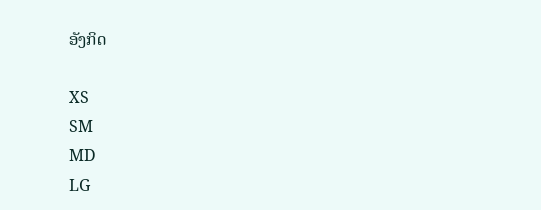ອັງກິດ

XS
SM
MD
LG